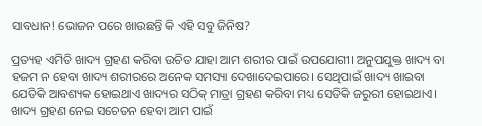ସାବଧାନ! ଭୋଜନ ପରେ ଖାଉଛନ୍ତି କି ଏହି ସବୁ ଜିନିଷ?

ପ୍ରତ୍ୟହ ଏମିତି ଖାଦ୍ୟ ଗ୍ରହଣ କରିବା ଉଚିତ ଯାହା ଆମ ଶରୀର ପାଇଁ ଉପଯୋଗୀ। ଅନୁପଯୁକ୍ତ ଖାଦ୍ୟ ବା ହଜମ ନ ହେବା ଖାଦ୍ୟ ଶରୀରରେ ଅନେକ ସମସ୍ୟା ଦେଖାଦେଇପାରେ। ସେଥିପାଇଁ ଖାଦ୍ୟ ଖାଇବା ଯେତିକି ଆବଶ୍ୟକ ହୋଇଥାଏ ଖାଦ୍ୟର ସଠିକ୍‌ ମାତ୍ରା ଗ୍ରହଣ କରିବା ମଧ୍ୟ ସେତିକି ଜରୁରୀ ହୋଇଥାଏ। ଖାଦ୍ୟ ଗ୍ରହଣ ନେଇ ସଚେତନ ହେବା ଆମ ପାଇଁ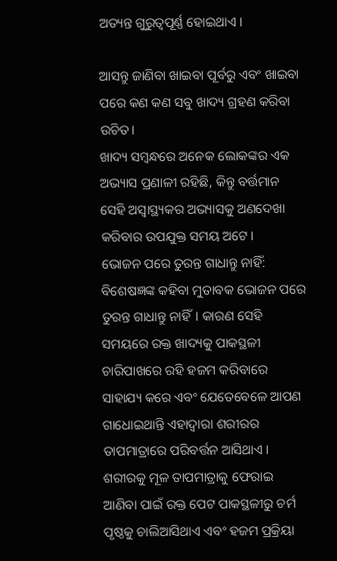ଅତ୍ୟନ୍ତ ଗୁରୁତ୍ୱପୂର୍ଣ୍ଣ ହୋଇଥାଏ।

ଆସନ୍ତୁ ଜାଣିବା ଖାଇବା ପୂର୍ବରୁ ଏବଂ ଖାଇବା ପରେ କଣ କଣ ସବୁ ଖାଦ୍ୟ ଗ୍ରହଣ କରିବା ଉଚିତ।
ଖାଦ୍ୟ ସମ୍ବନ୍ଧରେ ଅନେକ ଲୋକଙ୍କର ଏକ ଅଭ୍ୟାସ ପ୍ରଣାଳୀ ରହିଛି, କିନ୍ତୁ ବର୍ତ୍ତମାନ ସେହି ଅସ୍ୱାସ୍ଥ୍ୟକର ଅଭ୍ୟାସକୁ ଅଣଦେଖା କରିବାର ଉପଯୁକ୍ତ ସମୟ ଅଟେ।
ଭୋଜନ ପରେ ତୁରନ୍ତ ଗାଧାନ୍ତୁ ନାହିଁ: ବିଶେଷଜ୍ଞଙ୍କ କହିବା ମୁତାବକ ଭୋଜନ ପରେ ତୁରନ୍ତ ଗାଧାନ୍ତୁ ନାହିଁ। କାରଣ ସେହି ସମୟରେ ରକ୍ତ ଖାଦ୍ୟକୁ ପାକସ୍ଥଳୀ ଚାରିପାଖରେ ରହି ହଜମ କରିବାରେ ସାହାଯ୍ୟ କରେ ଏବଂ ଯେତେବେଳେ ଆପଣ ଗାଧୋଇଥାନ୍ତି ଏହାଦ୍ବାରା ଶରୀରର ତାପମାତ୍ରାରେ ପରିବର୍ତ୍ତନ ଆସିଥାଏ। ଶରୀରକୁ ମୂଳ ତାପମାତ୍ରାକୁ ଫେରାଇ ଆଣିବା ପାଇଁ ରକ୍ତ ପେଟ ପାକସ୍ଥଳୀରୁ ଚର୍ମ ପୃଷ୍ଠକୁ ଚାଲିଆସିଥାଏ ଏବଂ ହଜମ ପ୍ରକ୍ରିୟା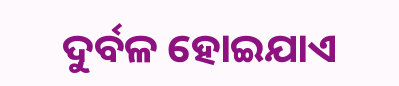ଦୁର୍ବଳ ହୋଇଯାଏ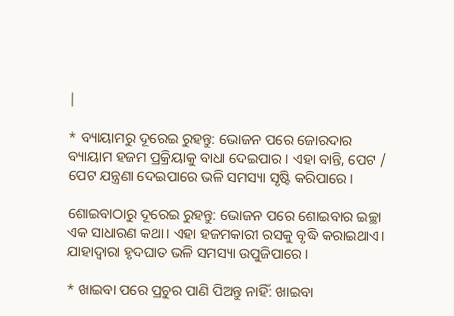|

* ବ୍ୟାୟାମରୁ ଦୂରେଇ ରୁହନ୍ତୁ: ଭୋଜନ ପରେ ଜୋରଦାର ବ୍ୟାୟାମ ହଜମ ପ୍ରକ୍ରିୟାକୁ ବାଧା ଦେଇପାର। ଏହା ବାନ୍ତି, ପେଟ / ପେଟ ଯନ୍ତ୍ରଣା ଦେଇପାରେ ଭଳି ସମସ୍ୟା ସୃଷ୍ଟି କରିପାରେ।

ଶୋଇବାଠାରୁ ଦୂରେଇ ରୁହନ୍ତୁ: ଭୋଜନ ପରେ ଶୋଇବାର ଇଚ୍ଛା ଏକ ସାଧାରଣ କଥା। ଏହା ହଜମକାରୀ ରସକୁ ବୃଦ୍ଧି କରାଇଥାଏ। ଯାହାଦ୍ୱାରା ହୃଦଘାତ ଭଳି ସମସ୍ୟା ଉପୁଜିପାରେ।

* ଖାଇବା ପରେ ପ୍ରଚୁର ପାଣି ପିଅନ୍ତୁ ନାହିଁ: ଖାଇବା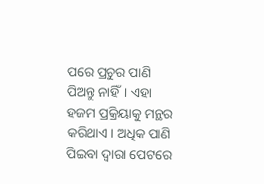ପରେ ପ୍ରଚୁର ପାଣି ପିଅନ୍ତୁ ନାହିଁ। ଏହା ହଜମ ପ୍ରକ୍ରିୟାକୁ ମନ୍ଥର କରିଥାଏ। ଅଧିକ ପାଣି ପିଇବା ଦ୍ୱାରା ପେଟରେ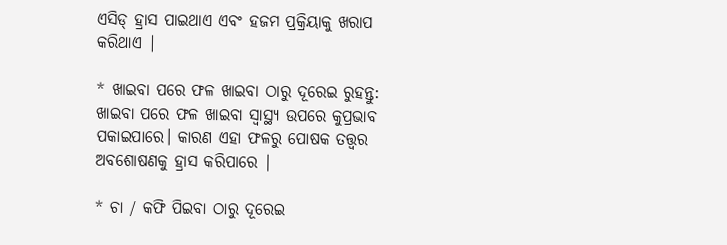ଏସିଡ୍ ହ୍ରାସ ପାଇଥାଏ ଏବଂ ହଜମ ପ୍ରକ୍ରିୟାକୁ ଖରାପ କରିଥାଏ |

* ଖାଇବା ପରେ ଫଳ ଖାଇବା ଠାରୁ ଦୂରେଇ ରୁହନ୍ତୁ: ଖାଇବା ପରେ ଫଳ ଖାଇବା ସ୍ବାସ୍ଥ୍ୟ ଉପରେ କୁପ୍ରଭାବ ପକାଇପାରେ। କାରଣ ଏହା ଫଳରୁ ପୋଷକ ତତ୍ତ୍ୱର ଅବଶୋଷଣକୁ ହ୍ରାସ କରିପାରେ |

* ଚା / କଫି ପିଇବା ଠାରୁ ଦୂରେଇ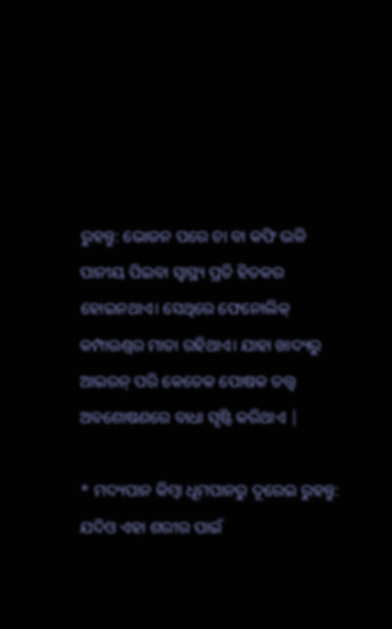ରୁହନ୍ତୁ: ଭୋଜନ ପରେ ଚା ବା କଫି ଭଳି ପାନୀୟ ପିଇବା ସ୍ବାସ୍ଥ୍ୟ ପ୍ରତି ହିତକର ହୋଇନଥାଏ। ସେଥିରେ ଫେନୋଲିକ୍ କମ୍ପାଉଣ୍ଡ୍‌ର ମାତା ରହିଥାଏ। ଯାହା ଖାଦ୍ୟରୁ ଆଇରନ୍ ପରି କେତେକ ପୋଷକ ତତ୍ତ୍ୱ ଅବଶୋଷଣରେ ବାଧା ସୃଷ୍ଟି କରିଥାଏ |

* ମଦ୍ୟପାନ କିମ୍ବା ଧୂମପାନରୁ ଦୂରେଇ ରୁହନ୍ତୁ: ଯଦିଓ ଏହା ଶରୀର ପାଇଁ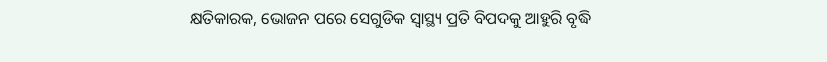କ୍ଷତିକାରକ, ଭୋଜନ ପରେ ସେଗୁଡିକ ସ୍ୱାସ୍ଥ୍ୟ ପ୍ରତି ବିପଦକୁ ଆହୁରି ବୃଦ୍ଧି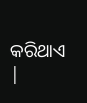କରିଥାଏ |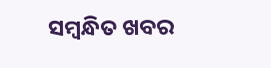ସମ୍ବନ୍ଧିତ ଖବର